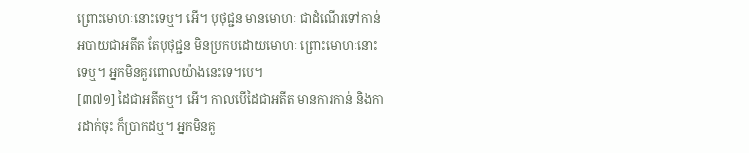ព្រោះមោហៈនោះទេឬ។ អើ។ បុថុជ្ជន មានមោហៈ ជាដំណើរទៅកាន់អបាយជាអតីត តែបុថុជ្ជន មិនប្រកបដោយមោហៈ ព្រោះមោហៈនោះទេឬ។ អ្នកមិនគួរពោលយ៉ាងនេះទេ។បេ។
[៣៧១] ដៃជាអតីតឬ។ អើ។ កាលបើដៃជាអតីត មានការកាន់ និងការដាក់ចុះ ក៏ប្រាកដឬ។ អ្នកមិនគួ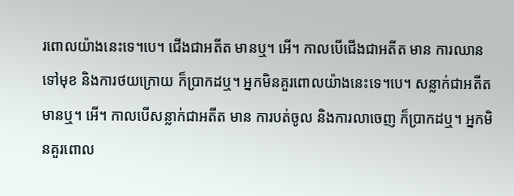រពោលយ៉ាងនេះទេ។បេ។ ជើងជាអតីត មានឬ។ អើ។ កាលបើជើងជាអតីត មាន ការឈានទៅមុខ និងការថយក្រោយ ក៏ប្រាកដឬ។ អ្នកមិនគួរពោលយ៉ាងនេះទេ។បេ។ សន្លាក់ជាអតីត មានឬ។ អើ។ កាលបើសន្លាក់ជាអតីត មាន ការបត់ចូល និងការលាចេញ ក៏ប្រាកដឬ។ អ្នកមិនគួរពោល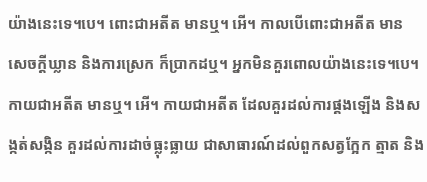យ៉ាងនេះទេ។បេ។ ពោះជាអតីត មានឬ។ អើ។ កាលបើពោះជាអតីត មាន សេចក្តីឃ្លាន និងការស្រេក ក៏ប្រាកដឬ។ អ្នកមិនគួរពោលយ៉ាងនេះទេ។បេ។ កាយជាអតីត មានឬ។ អើ។ កាយជាអតីត ដែលគួរដល់ការផ្គងឡើង និងសង្កត់សង្កិន គួរដល់ការដាច់ធ្លុះធ្លាយ ជាសាធារណ៍ដល់ពួកសត្វក្អែក ត្មាត និង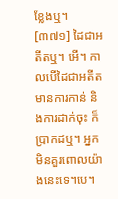ខ្លែងឬ។
[៣៧១] ដៃជាអតីតឬ។ អើ។ កាលបើដៃជាអតីត មានការកាន់ និងការដាក់ចុះ ក៏ប្រាកដឬ។ អ្នកមិនគួរពោលយ៉ាងនេះទេ។បេ។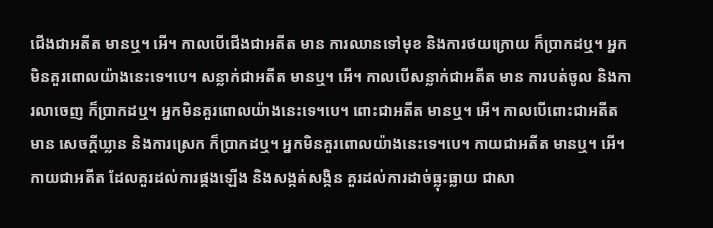ជើងជាអតីត មានឬ។ អើ។ កាលបើជើងជាអតីត មាន ការឈានទៅមុខ និងការថយក្រោយ ក៏ប្រាកដឬ។ អ្នកមិនគួរពោលយ៉ាងនេះទេ។បេ។ សន្លាក់ជាអតីត មានឬ។ អើ។ កាលបើសន្លាក់ជាអតីត មាន ការបត់ចូល និងការលាចេញ ក៏ប្រាកដឬ។ អ្នកមិនគួរពោលយ៉ាងនេះទេ។បេ។ ពោះជាអតីត មានឬ។ អើ។ កាលបើពោះជាអតីត មាន សេចក្តីឃ្លាន និងការស្រេក ក៏ប្រាកដឬ។ អ្នកមិនគួរពោលយ៉ាងនេះទេ។បេ។ កាយជាអតីត មានឬ។ អើ។ កាយជាអតីត ដែលគួរដល់ការផ្គងឡើង និងសង្កត់សង្កិន គួរដល់ការដាច់ធ្លុះធ្លាយ ជាសា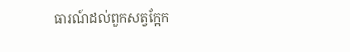ធារណ៍ដល់ពួកសត្វក្អែក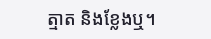ត្មាត និងខ្លែងឬ។